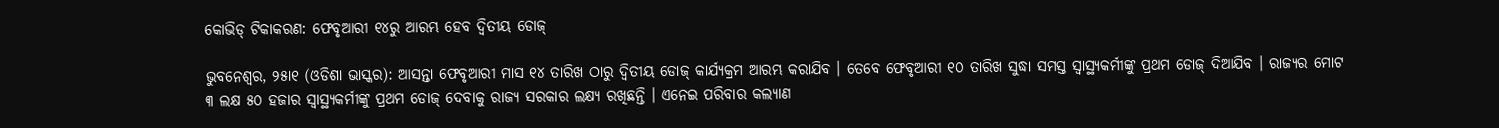କୋଭିଡ୍ ଟିକାକରଣ: ଫେବୃଆରୀ ୧୪ରୁ ଆରମ୍ଭ ହେବ ଦ୍ୱିତୀୟ ଡୋଜ୍

ଭୁବନେଶ୍ୱର, ୨୫ା୧ (ଓଡିଶା ଭାସ୍କର): ଆସନ୍ତା ଫେବୃଆରୀ ମାସ ୧୪ ତାରିଖ ଠାରୁ ଦ୍ୱିତୀୟ ଡୋଜ୍ କାର୍ଯ୍ୟକ୍ରମ ଆରମ୍ଭ କରାଯିବ । ତେବେ ଫେବୃଆରୀ ୧୦ ତାରିଖ ସୁଦ୍ଧା ସମସ୍ତ ସ୍ୱାସ୍ଥ୍ୟକର୍ମୀଙ୍କୁ ପ୍ରଥମ ଡୋଜ୍ ଦିଆଯିବ । ରାଜ୍ୟର ମୋଟ ୩ ଲକ୍ଷ ୫୦ ହଜାର ସ୍ୱାସ୍ଥ୍ୟକର୍ମୀଙ୍କୁ ପ୍ରଥମ ଡୋଜ୍ ଦେବାକୁ ରାଜ୍ୟ ସରକାର ଲକ୍ଷ୍ୟ ରଖିଛନ୍ତି । ଏନେଇ ପରିବାର କଲ୍ୟାଣ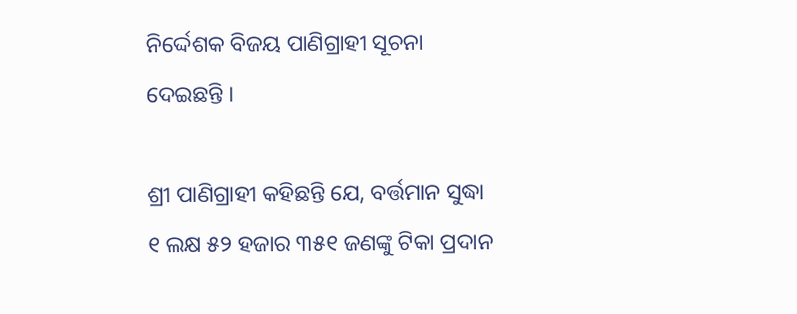ନିର୍ଦ୍ଦେଶକ ବିଜୟ ପାଣିଗ୍ରାହୀ ସୂଚନା ଦେଇଛନ୍ତି ।

ଶ୍ରୀ ପାଣିଗ୍ରାହୀ କହିଛନ୍ତି ଯେ, ବର୍ତ୍ତମାନ ସୁଦ୍ଧା ୧ ଲକ୍ଷ ୫୨ ହଜାର ୩୫୧ ଜଣଙ୍କୁ ଟିକା ପ୍ରଦାନ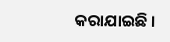କରାଯାଇଛି ।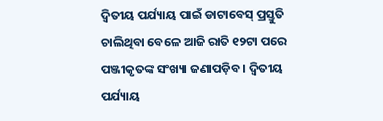ଦ୍ୱିତୀୟ ପର୍ଯ୍ୟାୟ ପାଇଁ ଡାଟାବେସ୍ ପ୍ରସ୍ତୁତି ଚାଲିଥିବା ବେଳେ ଆଜି ରାତି ୧୨ଟା ପରେ ପଞ୍ଜୀକୃତଙ୍କ ସଂଖ୍ୟା ଜଣାପଡ଼ିବ । ଦ୍ୱିତୀୟ ପର୍ଯ୍ୟାୟ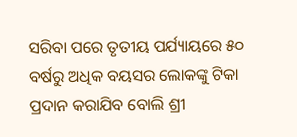ସରିବା ପରେ ତୃତୀୟ ପର୍ଯ୍ୟାୟରେ ୫୦ ବର୍ଷରୁ ଅଧିକ ବୟସର ଲୋକଙ୍କୁ ଟିକା ପ୍ରଦାନ କରାଯିବ ବୋଲି ଶ୍ରୀ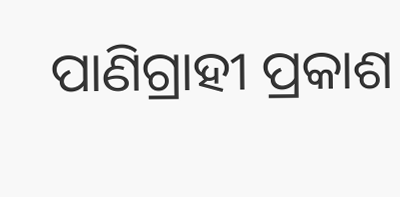ପାଣିଗ୍ରାହୀ ପ୍ରକାଶ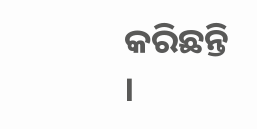କରିଛନ୍ତି ।